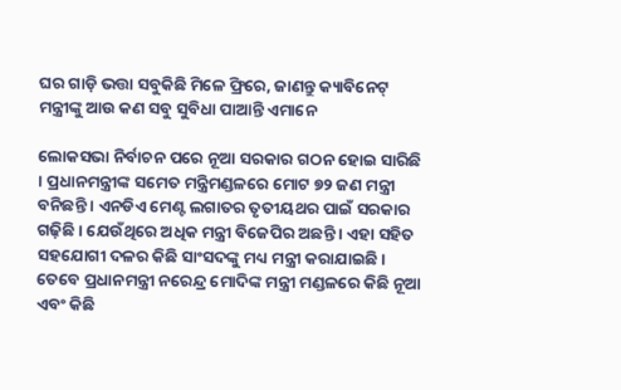ଘର ଗାଡ଼ି ଭତ୍ତା ସବୁକିଛି ମିଳେ ଫ୍ରିରେ, ଜାଣନ୍ତୁ କ୍ୟାବିନେଟ୍ ମନ୍ତ୍ରୀଙ୍କୁ ଆଉ କଣ ସବୁ ସୁବିଧା ପାଆନ୍ତି ଏମାନେ

ଲୋକସଭା ନିର୍ବାଚନ ପରେ ନୂଆ ସରକାର ଗଠନ ହୋଇ ସାରିଛି । ପ୍ରଧାନମନ୍ତ୍ରୀଙ୍କ ସମେତ ମନ୍ତ୍ରିମଣ୍ଡଳରେ ମୋଟ ୭୨ ଜଣ ମନ୍ତ୍ରୀ ବନିଛନ୍ତି । ଏନଡିଏ ମେଣ୍ଟ ଲଗାତର ତୃତୀୟଥର ପାଇଁ ସରକାର ଗଢ଼ିଛି । ଯେଉଁଥିରେ ଅଧିକ ମନ୍ତ୍ରୀ ବିଜେପିର ଅଛନ୍ତି । ଏହା ସହିତ ସହଯୋଗୀ ଦଳର କିଛି ସାଂସଦଙ୍କୁ ମଧ୍ୟ ମନ୍ତ୍ରୀ କରାଯାଇଛି । ତେବେ ପ୍ରଧାନମନ୍ତ୍ରୀ ନରେନ୍ଦ୍ର ମୋଦିଙ୍କ ମନ୍ତ୍ରୀ ମଣ୍ଡଳରେ କିଛି ନୂଆ ଏବଂ କିଛି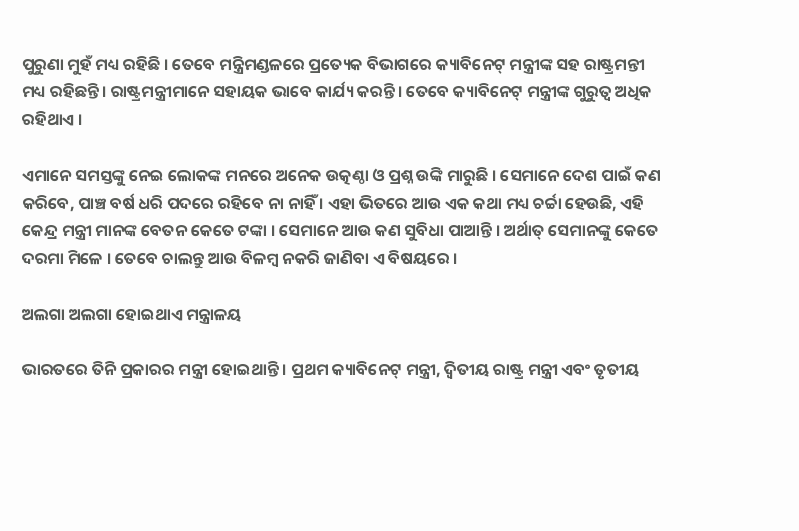ପୁରୁଣା ମୁହଁ ମଧ୍ୟ ରହିଛି । ତେବେ ମନ୍ତ୍ରିମଣ୍ଡଳରେ ପ୍ରତ୍ୟେକ ବିଭାଗରେ କ୍ୟାବିନେଟ୍‌ ମନ୍ତ୍ରୀଙ୍କ ସହ ରାଷ୍ଟ୍ରମନ୍ତୀ ମଧ୍ୟ ରହିଛନ୍ତି । ରାଷ୍ଟ୍ରମନ୍ତ୍ରୀମାନେ ସହାୟକ ଭାବେ କାର୍ଯ୍ୟ କରନ୍ତି । ତେବେ କ୍ୟାବିନେଟ୍‌ ମନ୍ତ୍ରୀଙ୍କ ଗୁରୁତ୍ୱ ଅଧିକ ରହିଥାଏ ।

ଏମାନେ ସମସ୍ତଙ୍କୁ ନେଇ ଲୋକଙ୍କ ମନରେ ଅନେକ ଉତ୍କଣ୍ଠା ଓ ପ୍ରଶ୍ନ ଉଙ୍କି ମାରୁଛି । ସେମାନେ ଦେଶ ପାଇଁ କଣ କରିବେ, ପାଞ୍ଚ ବର୍ଷ ଧରି ପଦରେ ରହିବେ ନା ନାହିଁ । ଏହା ଭିତରେ ଆଉ ଏକ କଥା ମଧ୍ୟ ଚର୍ଚ୍ଚା ହେଉଛି, ଏହି କେନ୍ଦ୍ର ମନ୍ତ୍ରୀ ମାନଙ୍କ ବେତନ କେତେ ଟଙ୍କା । ସେମାନେ ଆଉ କଣ ସୁବିଧା ପାଆନ୍ତି । ଅର୍ଥାତ୍ ସେମାନଙ୍କୁ କେତେ ଦରମା ମିଳେ । ତେବେ ଚାଲନ୍ତୁ ଆଉ ବିଳମ୍ବ ନକରି ଜାଣିବା ଏ ବିଷୟରେ ।

ଅଲଗା ଅଲଗା ହୋଇଥାଏ ମନ୍ତ୍ରାଳୟ

ଭାରତରେ ତିନି ପ୍ରକାରର ମନ୍ତ୍ରୀ ହୋଇଥାନ୍ତି । ପ୍ରଥମ କ୍ୟାବିନେଟ୍ ମନ୍ତ୍ରୀ, ଦ୍ୱିତୀୟ ରାଷ୍ଟ୍ର ମନ୍ତ୍ରୀ ଏବଂ ତୃତୀୟ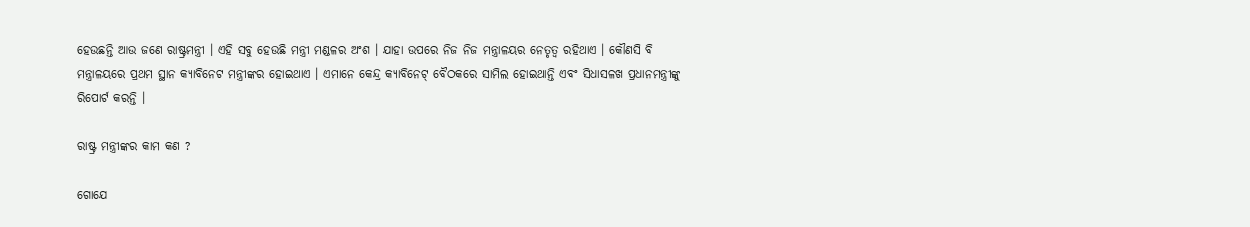ହେଉଛନ୍ତି ଆଉ ଜଣେ ରାଷ୍ଟ୍ରମନ୍ତ୍ରୀ । ଏହି ସବୁ ହେଉଛି ମନ୍ତ୍ରୀ ମଣ୍ଡଳର ଅଂଶ । ଯାହା ଉପରେ ନିଜ ନିଜ ମନ୍ତ୍ରାଳୟର ନେତୃତ୍ୱ ରହିଥାଏ । କୌଣସି ବି ମନ୍ତ୍ରାଳୟରେ ପ୍ରଥମ ସ୍ଥାନ କ୍ୟାବିନେଟ ମନ୍ତ୍ରୀଙ୍କର ହୋଇଥାଏ । ଏମାନେ କେନ୍ଦ୍ର କ୍ୟାବିନେଟ୍ ବୈଠକରେ ସାମିଲ ହୋଇଥାନ୍ତି ଏବଂ ସିଧାସଳଖ ପ୍ରଧାନମନ୍ତ୍ରୀଙ୍କୁ ରିପୋର୍ଟ କରନ୍ତି ।

ରାଷ୍ଟ୍ର ମନ୍ତ୍ରୀଙ୍କର କାମ କଣ ?

ଗୋଯେ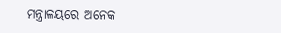ମନ୍ତ୍ରାଳୟରେ ଅନେକ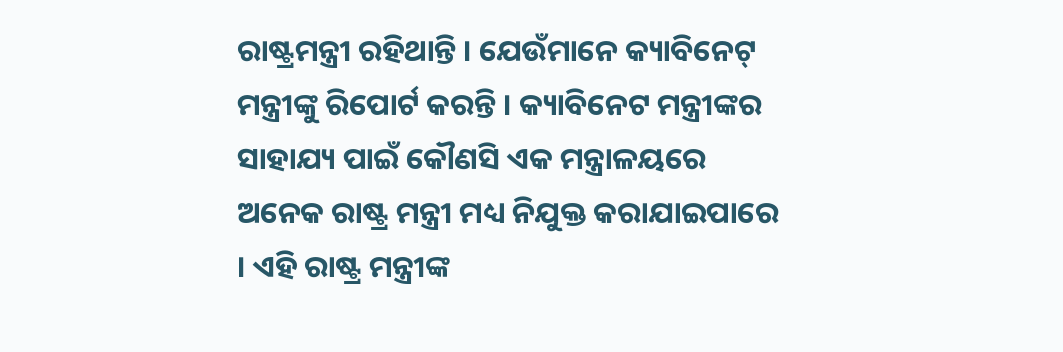ରାଷ୍ଟ୍ରମନ୍ତ୍ରୀ ରହିଥାନ୍ତି । ଯେଉଁମାନେ କ୍ୟାବିନେଟ୍ ମନ୍ତ୍ରୀଙ୍କୁ ରିପୋର୍ଟ କରନ୍ତି । କ୍ୟାବିନେଟ ମନ୍ତ୍ରୀଙ୍କର ସାହାଯ୍ୟ ପାଇଁ କୌଣସି ଏକ ମନ୍ତ୍ରାଳୟରେ ଅନେକ ରାଷ୍ଟ୍ର ମନ୍ତ୍ରୀ ମଧ୍ୟ ନିଯୁକ୍ତ କରାଯାଇପାରେ । ଏହି ରାଷ୍ଟ୍ର ମନ୍ତ୍ରୀଙ୍କ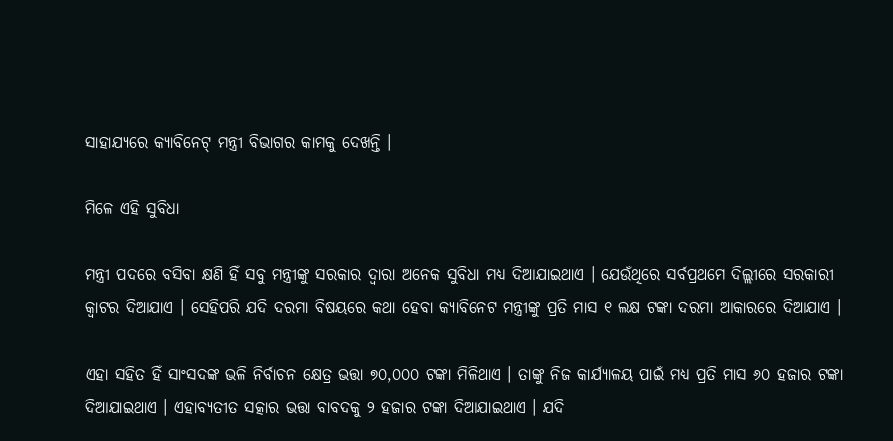ସାହାଯ୍ୟରେ କ୍ୟାବିନେଟ୍ ମନ୍ତ୍ରୀ ବିଭାଗର କାମକୁ ଦେଖନ୍ତି ।

ମିଳେ ଏହି ସୁବିଧା

ମନ୍ତ୍ରୀ ପଦରେ ବସିବା କ୍ଷଣି ହିଁ ସବୁ ମନ୍ତ୍ରୀଙ୍କୁ ସରକାର ଦ୍ୱାରା ଅନେକ ସୁବିଧା ମଧ୍ୟ ଦିଆଯାଇଥାଏ । ଯେଉଁଥିରେ ସର୍ବପ୍ରଥମେ ଦିଲ୍ଲୀରେ ସରକାରୀ କ୍ୱାଟର ଦିଆଯାଏ । ସେହିପରି ଯଦି ଦରମା ବିଷୟରେ କଥା ହେବା କ୍ୟାବିନେଟ ମନ୍ତ୍ରୀଙ୍କୁ ପ୍ରତି ମାସ ୧ ଲକ୍ଷ ଟଙ୍କା ଦରମା ଆକାରରେ ଦିଆଯାଏ ।

ଏହା ସହିତ ହିଁ ସାଂସଦଙ୍କ ଭଳି ନିର୍ବାଚନ କ୍ଷେତ୍ର ଭତ୍ତା ୭୦,୦୦୦ ଟଙ୍କା ମିଳିଥାଏ । ତାଙ୍କୁ ନିଜ କାର୍ଯ୍ୟାଳୟ ପାଇଁ ମଧ୍ୟ ପ୍ରତି ମାସ ୬୦ ହଜାର ଟଙ୍କା ଦିଆଯାଇଥାଏ । ଏହାବ୍ୟତୀତ ସତ୍କାର ଭତ୍ତା ବାବଦକୁ ୨ ହଜାର ଟଙ୍କା ଦିଆଯାଇଥାଏ । ଯଦି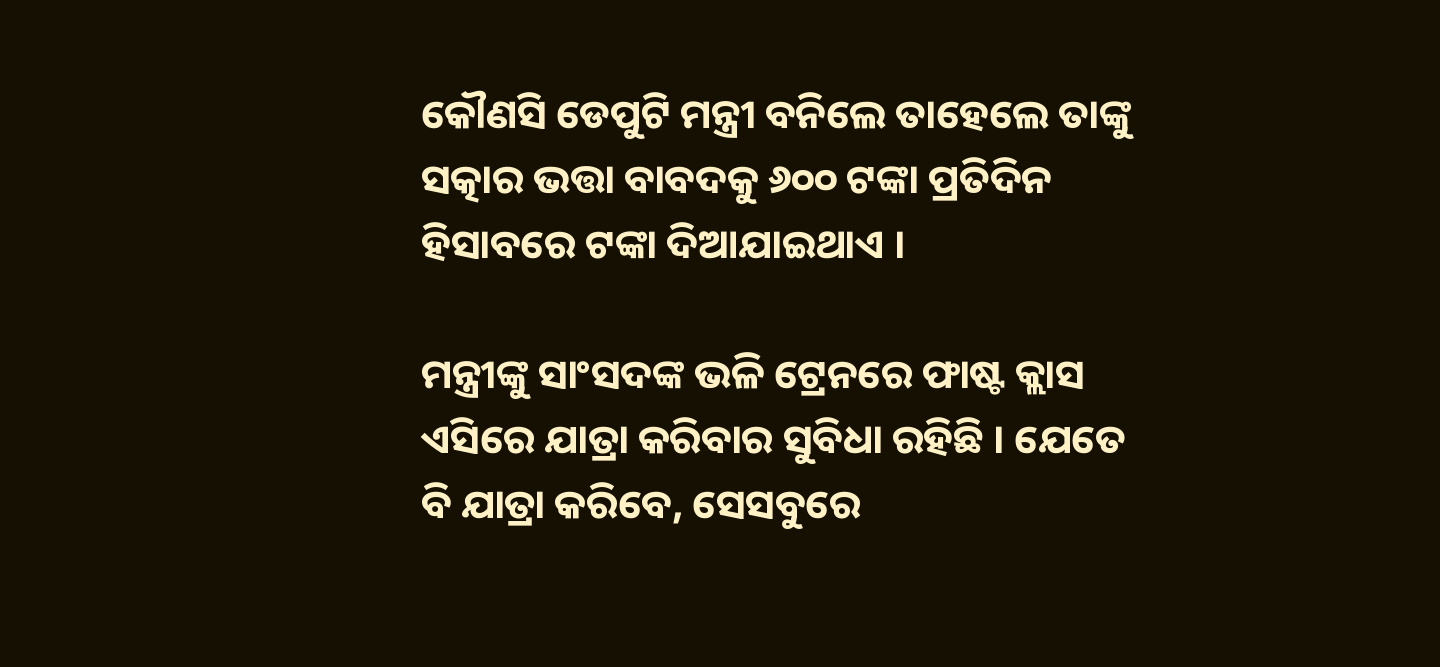କୌଣସି ଡେପୁଟି ମନ୍ତ୍ରୀ ବନିଲେ ତାହେଲେ ତାଙ୍କୁ ସତ୍କାର ଭତ୍ତା ବାବଦକୁ ୬୦୦ ଟଙ୍କା ପ୍ରତିଦିନ ହିସାବରେ ଟଙ୍କା ଦିଆଯାଇଥାଏ ।

ମନ୍ତ୍ରୀଙ୍କୁ ସାଂସଦଙ୍କ ଭଳି ଟ୍ରେନରେ ଫାଷ୍ଟ କ୍ଲାସ ଏସିରେ ଯାତ୍ରା କରିବାର ସୁବିଧା ରହିଛି । ଯେତେ ବି ଯାତ୍ରା କରିବେ, ସେସବୁରେ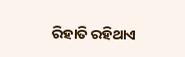ରିହାତି ରହିଥାଏ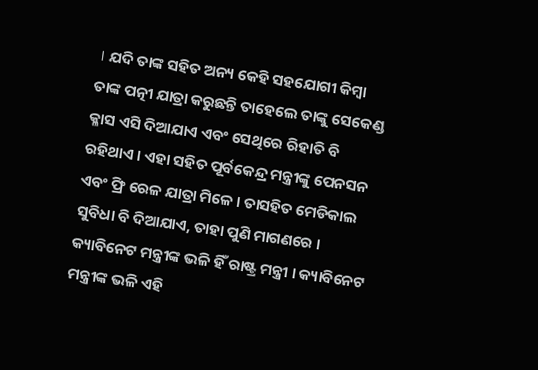। ଯଦି ତାଙ୍କ ସହିତ ଅନ୍ୟ କେହି ସହଯୋଗୀ କିମ୍ବା ତାଙ୍କ ପତ୍ନୀ ଯାତ୍ରା କରୁଛନ୍ତି ତାହେଲେ ତାଙ୍କୁ ସେକେଣ୍ଡ କ୍ଳାସ ଏସି ଦିଆଯାଏ ଏବଂ ସେଥିରେ ରିହାତି ବି ରହିଥାଏ । ଏହା ସହିତ ପୂର୍ବକେନ୍ଦ୍ର ମନ୍ତ୍ରୀଙ୍କୁ ପେନସନ ଏବଂ ଫ୍ରି ରେଳ ଯାତ୍ରା ମିଳେ । ତାସହିତ ମେଡିକାଲ ସୁବିଧା ବି ଦିଆଯାଏ, ତାହା ପୁଣି ମାଗଣରେ । କ୍ୟାବିନେଟ ମନ୍ତ୍ରୀଙ୍କ ଭଳି ହିଁ ରାଷ୍ଟ୍ର ମନ୍ତ୍ରୀ । କ୍ୟାବିନେଟ ମନ୍ତ୍ରୀଙ୍କ ଭଳି ଏହି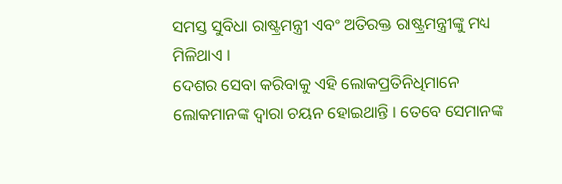ସମସ୍ତ ସୁବିଧା ରାଷ୍ଟ୍ରମନ୍ତ୍ରୀ ଏବଂ ଅତିରକ୍ତ ରାଷ୍ଟ୍ରମନ୍ତ୍ରୀଙ୍କୁ ମଧ୍ୟ ମିଳିଥାଏ ।
ଦେଶର ସେବା କରିବାକୁ ଏହି ଲୋକପ୍ରତିନିଧିମାନେ ଲୋକମାନଙ୍କ ଦ୍ୱାରା ଚୟନ ହୋଇଥାନ୍ତି । ତେବେ ସେମାନଙ୍କ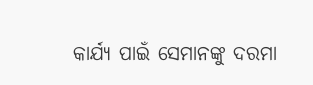କାର୍ଯ୍ୟ ପାଇଁ ସେମାନଙ୍କୁ ଦରମା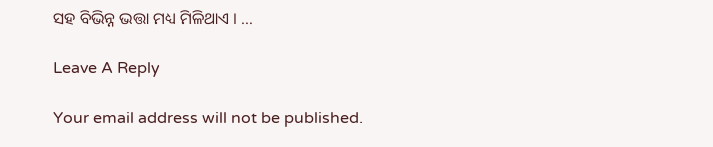ସହ ବିଭିନ୍ନ ଭତ୍ତା ମଧ୍ୟ ମିଳିଥାଏ । …

Leave A Reply

Your email address will not be published.